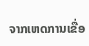ຈາກເຫດການເຂື່ອ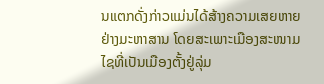ນແຕກດັ່ງກ່າວແມ່ນໄດ້ສ້າງຄວາມເສຍຫາຍຢ່າງມະຫາສານ ໂດຍສະເພາະເມືອງສະໜາມໄຊທີ່ເປັນເມືອງຕັ້ງຢູ່ລຸ່ມ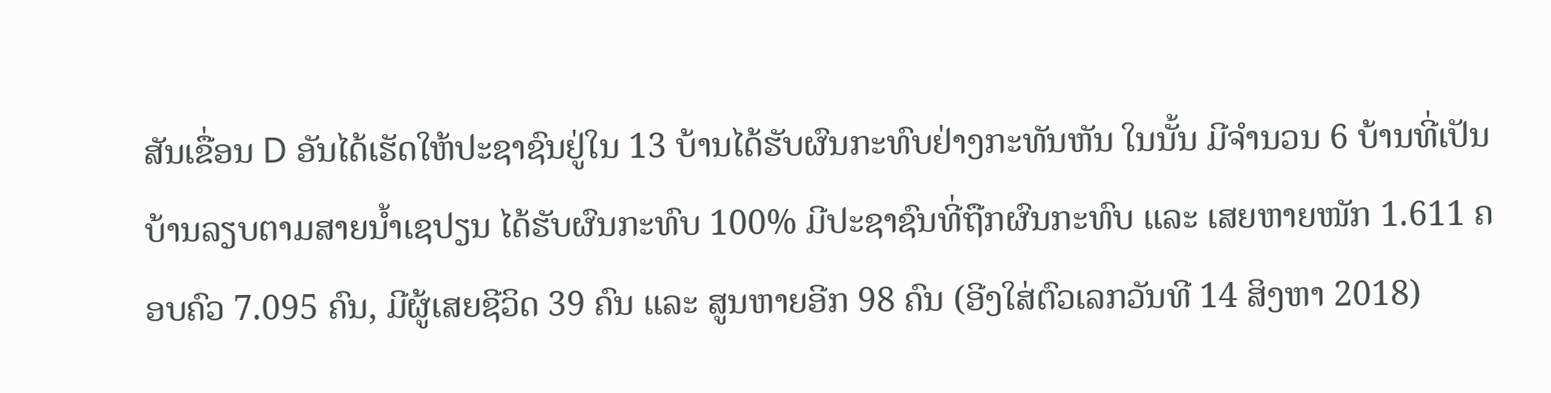ສັນເຂື່ອນ D ອັນໄດ້ເຮັດໃຫ້ປະຊາຊົນຢູ່ໃນ 13 ບ້ານໄດ້ຮັບຜົນກະທົບຢ່າງກະທັນຫັນ ໃນນັ້ນ ມີຈຳນວນ 6 ບ້ານທີ່ເປັນບ້ານລຽບຕາມສາຍນ້ຳເຊປຽນ ໄດ້ຮັບຜົນກະທົບ 100% ມີປະຊາຊົນທີ່ຖືກຜົນກະທົບ ແລະ ເສຍຫາຍໜັກ 1.611 ຄອບຄົວ 7.095 ຄົນ, ມີຜູ້ເສຍຊີວິດ 39 ຄົນ ແລະ ສູນຫາຍອີກ 98 ຄົນ (ອີງໃສ່ຕົວເລກວັນທີ 14 ສິງຫາ 2018)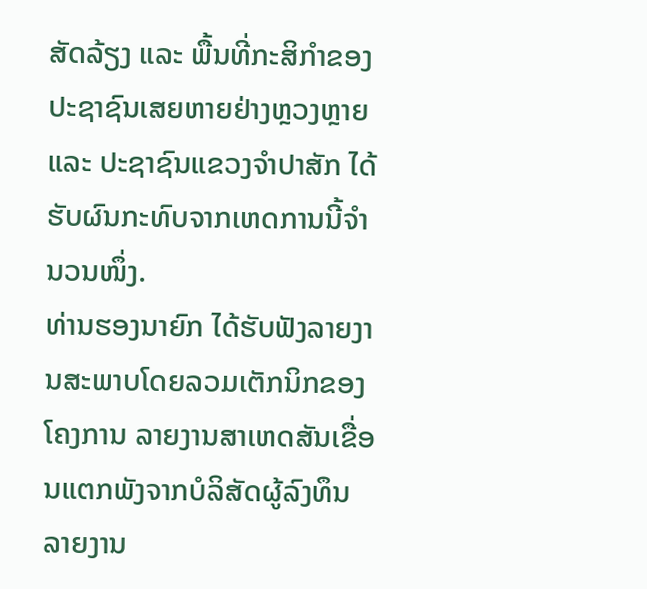ສັດລ້ຽງ ແລະ ພື້ນທີ່ກະສິກຳຂອງປະຊາຊົນເສຍຫາຍຢ່າງຫຼວງຫຼາຍ ແລະ ປະຊາຊົນແຂວງຈຳປາສັກ ໄດ້ຮັບຜົນກະທົບຈາກເຫດການນີ້ຈຳນວນໜຶ່ງ.
ທ່ານຮອງນາຍົກ ໄດ້ຮັບຟັງລາຍງານສະພາບໂດຍລວມເຕັກນິກຂອງໂຄງການ ລາຍງານສາເຫດສັນເຂື່ອນແຕກພັງຈາກບໍລິສັດຜູ້ລົງທຶນ ລາຍງານ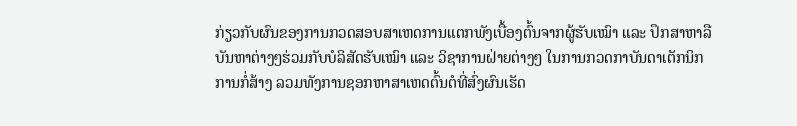ກ່ຽວກັບຜົນຂອງການກວດສອບສາເຫດການແຕກພັງເບື້ອງຕົ້ນຈາກຜູ້ຮັບເໝົາ ແລະ ປຶກສາຫາລືບັນຫາຕ່າງໆຮ່ວມກັບບໍລິສັດຮັບເໝົາ ແລະ ວິຊາການຝ່າຍຕ່າງໆ ໃນການກວດກາບັນດາເຕັກນິກການກໍ່ສ້າງ ລວມທັງການຊອກຫາສາເຫດຕົ້ນຕໍທີ່ສົ່ງຜົນເຮັດ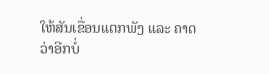ໃຫ້ສັນເຂື່ອນແຕກພັງ ແລະ ຄາດວ່າອີກບໍ່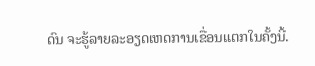ດົນ ຈະຮູ້ລາຍລະອຽດເຫດການເຂື່ອນແຕກໃນຄັ້ງນີ້.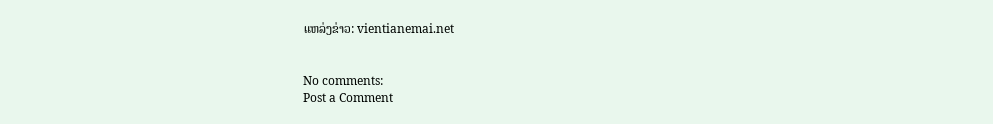ແຫລ່ງຂ່າວ: vientianemai.net


No comments:
Post a Comment